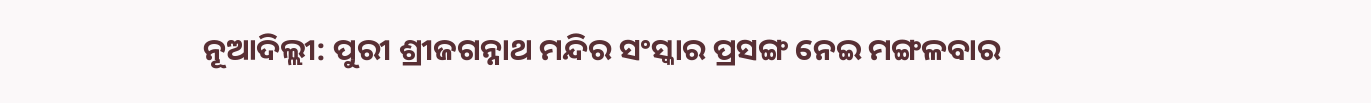ନୂଆଦିଲ୍ଲୀ: ପୁରୀ ଶ୍ରୀଜଗନ୍ନାଥ ମନ୍ଦିର ସଂସ୍କାର ପ୍ରସଙ୍ଗ ନେଇ ମଙ୍ଗଳବାର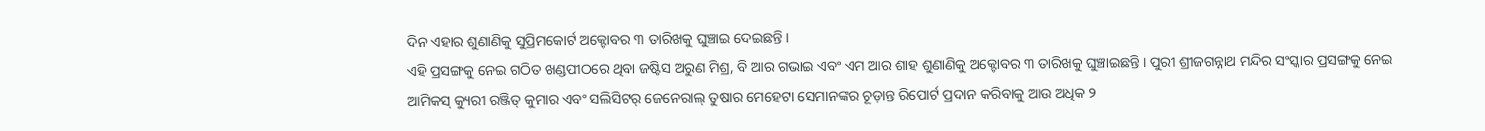ଦିନ ଏହାର ଶୁଣାଣିକୁ ସୁପ୍ରିମକୋର୍ଟ ଅକ୍ଟୋବର ୩ ତାରିଖକୁ ଘୁଞ୍ଚାଇ ଦେଇଛନ୍ତି ।
ଏହି ପ୍ରସଙ୍ଗକୁ ନେଇ ଗଠିତ ଖଣ୍ଡପୀଠରେ ଥିବା ଜଷ୍ଟିସ ଅରୁଣ ମିଶ୍ର, ବି ଆର ଗଭାଇ ଏବଂ ଏମ ଆର ଶାହ ଶୁଣାଣିକୁ ଅକ୍ଟୋବର ୩ ତାରିଖକୁ ଘୁଞ୍ଚାଇଛନ୍ତି । ପୁରୀ ଶ୍ରୀଜଗନ୍ନାଥ ମନ୍ଦିର ସଂସ୍କାର ପ୍ରସଙ୍ଗକୁ ନେଇ ଆମିକସ୍ କ୍ୟୁରୀ ରଞ୍ଜିତ୍ କୁମାର ଏବଂ ସଲିସିଟର୍ ଜେନେରାଲ୍ ତୁଷାର ମେହେଟା ସେମାନଙ୍କର ଚୂଡ଼ାନ୍ତ ରିପୋର୍ଟ ପ୍ରଦାନ କରିବାକୁ ଆଉ ଅଧିକ ୨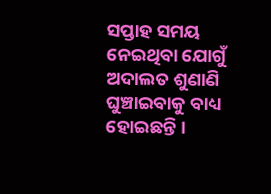ସପ୍ତାହ ସମୟ ନେଇଥିବା ଯୋଗୁଁ ଅଦାଲତ ଶୁଣାଣି ଘୁଞ୍ଚାଇବାକୁ ବାଧ୍ୟ ହୋଇଛନ୍ତି ।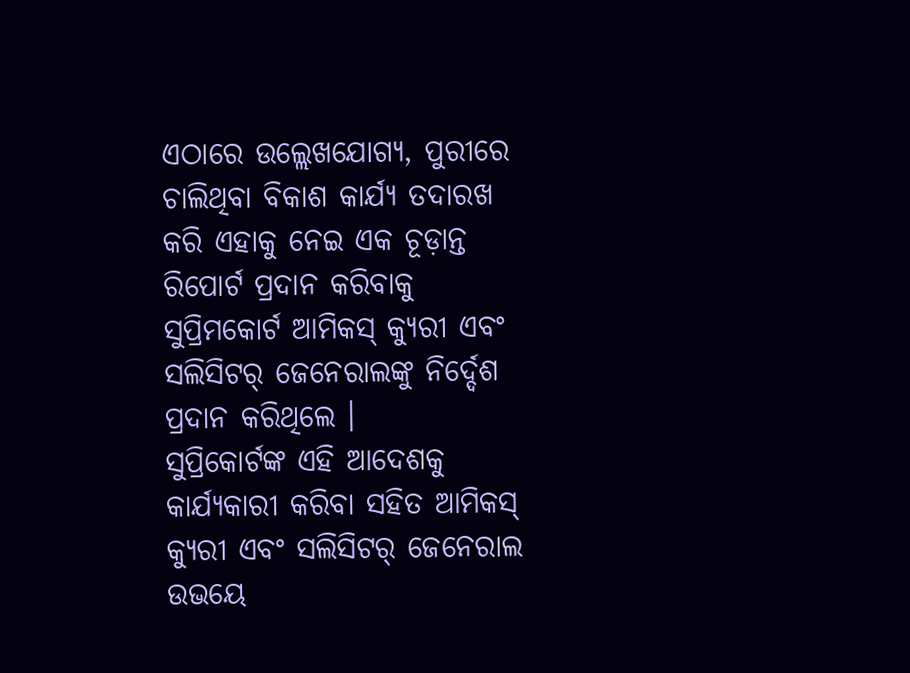ଏଠାରେ ଉଲ୍ଲେଖଯୋଗ୍ୟ, ପୁରୀରେ ଚାଲିଥିବା ବିକାଶ କାର୍ଯ୍ୟ ତଦାରଖ କରି ଏହାକୁ ନେଇ ଏକ ଚୂଡ଼ାନ୍ତ ରିପୋର୍ଟ ପ୍ରଦାନ କରିବାକୁ ସୁପ୍ରିମକୋର୍ଟ ଆମିକସ୍ କ୍ୟୁରୀ ଏବଂ ସଲିସିଟର୍ ଜେନେରାଲଙ୍କୁ ନିର୍ଦ୍ଦେଶ ପ୍ରଦାନ କରିଥିଲେ ।
ସୁପ୍ରିକୋର୍ଟଙ୍କ ଏହି ଆଦେଶକୁ କାର୍ଯ୍ୟକାରୀ କରିବା ସହିତ ଆମିକସ୍ କ୍ୟୁରୀ ଏବଂ ସଲିସିଟର୍ ଜେନେରାଲ ଉଭୟେ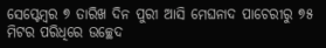ସେପ୍ଟେମ୍ବର ୭ ତାରିଖ ଦିନ ପୁରୀ ଆସି ମେଘନାଦ ପାଚେରୀରୁ ୭୫ ମିଟର ପରିଧିରେ ଉଚ୍ଛେଦ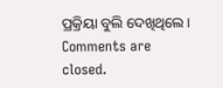ପ୍ରକ୍ରିୟା ବୁଲି ଦେଖିଥିଲେ ।
Comments are closed.